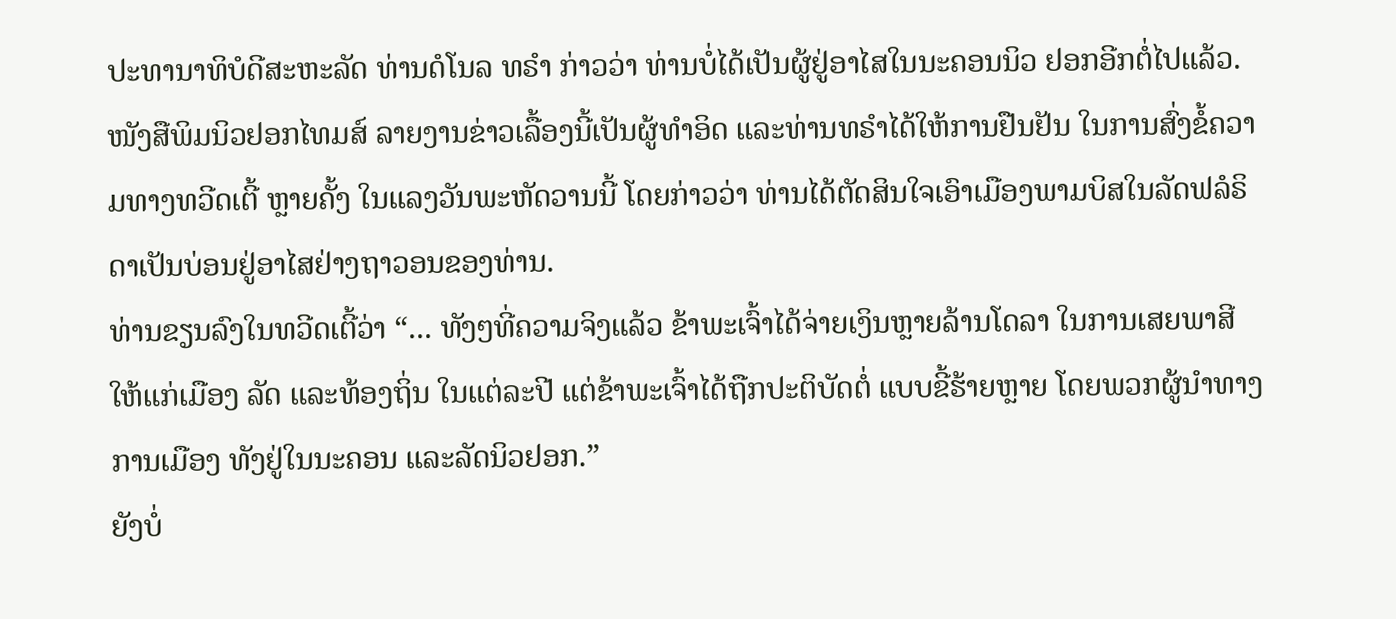ປະທານາທິບໍດີສະຫະລັດ ທ່ານດໍໂນລ ທຣຳ ກ່າວວ່າ ທ່ານບໍ່ໄດ້ເປັນຜູ້ຢູ່ອາໄສໃນນະຄອນນິວ ຢອກອີກຕໍ່ໄປແລ້ວ.
ໜັງສືພິມນິວຢອກໄທມສ໌ ລາຍງານຂ່າວເລື້ອງນີ້ເປັນຜູ້ທຳອິດ ແລະທ່ານທຣຳໄດ້ໃຫ້ການຢືນຢັນ ໃນການສົ່ງຂໍ້ຄວາມທາງທວີດເຕີ້ ຫຼາຍຄັ້ງ ໃນແລງວັນພະຫັດວານນີ້ ໂດຍກ່າວວ່າ ທ່ານໄດ້ຕັດສິນໃຈເອົາເມືອງພາມບິສໃນລັດຟລໍຣິດາເປັນບ່ອນຢູ່ອາໄສຢ່າງຖາວອນຂອງທ່ານ.
ທ່ານຂຽນລົງໃນທວີດເຕີ້ວ່າ “... ທັງໆທີ່ຄວາມຈິງແລ້ວ ຂ້າພະເຈົ້າໄດ້ຈ່າຍເງິນຫຼາຍລ້ານໂດລາ ໃນການເສຍພາສີໃຫ້ແກ່ເມືອງ ລັດ ແລະທ້ອງຖິ່ນ ໃນແຕ່ລະປີ ແຕ່ຂ້າພະເຈົ້າໄດ້ຖືກປະຕິບັດຕໍ່ ແບບຂີ້ຮ້າຍຫຼາຍ ໂດຍພວກຜູ້ນຳທາງການເມືອງ ທັງຢູ່ໃນນະຄອນ ແລະລັດນິວຢອກ.”
ຍັງບໍ່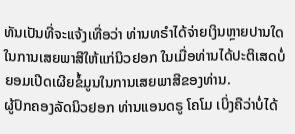ທັນເປັນທີ່ຈະແຈ້ງເທື່ອວ່າ ທ່ານທຣຳໄດ້ຈ່າຍເງິນຫຼາຍປານໃດ ໃນການເສຍພາສີໃຫ້ແກ່ນິວຢອກ ໃນເມື່ອທ່ານໄດ້ປະຕິເສດບໍ່ຍອມເປີດເຜີຍຂໍ້ມູນໃນການເສຍພາສີຂອງທ່ານ.
ຜູ້ປົກຄອງລັດນິວຢອກ ທ່ານແອນດຣູ ໂຄໂມ ເບິ່ງຄືວ່າບໍ່ໄດ້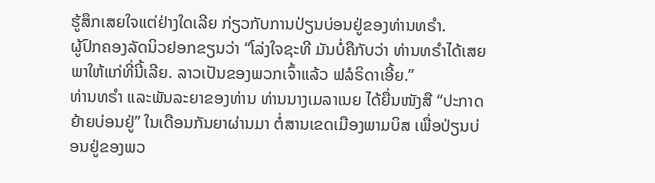ຮູ້ສຶກເສຍໃຈແຕ່ຢ່າງໃດເລີຍ ກ່ຽວກັບການປ່ຽນບ່ອນຢູ່ຂອງທ່ານທຣຳ.
ຜູ້ປົກຄອງລັດນິວຢອກຂຽນວ່າ “ໂລ່ງໃຈຊະທີ ມັນບໍ່ຄືກັບວ່າ ທ່ານທຣຳໄດ້ເສຍພາໃຫ້ແກ່ທີ່ນີ້ເລີຍ. ລາວເປັນຂອງພວກເຈົ້າແລ້ວ ຟລໍຣິດາເອີ້ຍ.”
ທ່ານທຣຳ ແລະພັນລະຍາຂອງທ່ານ ທ່ານນາງເມລາເນຍ ໄດ້ຍື່ນໜັງສື “ປະກາດຍ້າຍບ່ອນຢູ່” ໃນເດືອນກັນຍາຜ່ານມາ ຕໍ່ສານເຂດເມືອງພາມບິສ ເພື່ອປ່ຽນບ່ອນຢູ່ຂອງພວ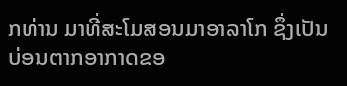ກທ່ານ ມາທີ່ສະໂມສອນມາອາລາໂກ ຊຶ່ງເປັນບ່ອນຕາກອາກາດຂອ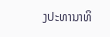ງປະທານາທິ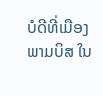ບໍດີທີ່ເມືອງພາມບິສ ໃນ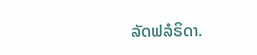ລັດຟລໍຣິດາ.